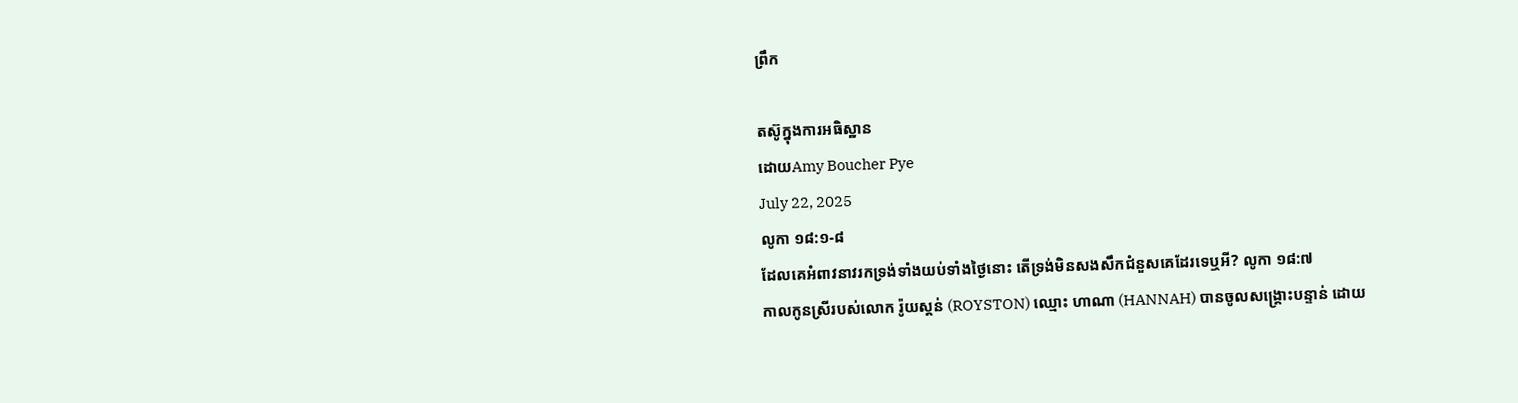ព្រឹក

តស៊ូក្នុងការអធិស្ឋាន
ដោយAmy Boucher Pye
July 22, 2025
លូកា ១៨:១-៨
ដែលគេអំពាវនាវរកទ្រង់ទាំងយប់ទាំងថ្ងៃនោះ តើទ្រង់មិនសងសឹកជំនួសគេដែរទេឬអី? លូកា ១៨:៧
កាលកូនស្រីរបស់លោក រ៉ូយស្តន់ (ROYSTON) ឈ្មោះ ហាណា (HANNAH) បានចូលសង្គ្រោះបន្ទាន់ ដោយ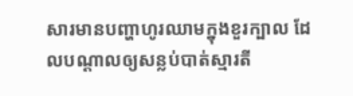សារមានបញ្ហាហូរឈាមក្នុងខួរក្បាល ដែលបណ្តាលឲ្យសន្លប់បាត់ស្មារតី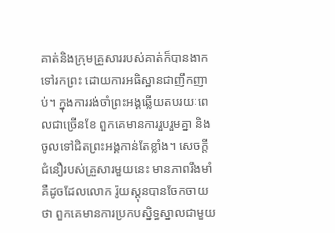គាត់និងក្រុមគ្រួសាររបស់គាត់ក៏បានងាកទៅរកព្រះ ដោយការអធិស្ឋានជាញឹកញាប់។ ក្នុងការរង់ចាំព្រះអង្គឆ្លើយតបរយៈពេលជាច្រើនខែ ពួកគេមានការរួបរួមគ្នា និងចូលទៅជិតព្រះអង្គកាន់តែខ្លាំង។ សេចក្តីជំនឿរបស់គ្រួសារមួយនេះ មានភាពរឹងមាំ គឺដូចដែលលោក រ៉ូយស្តុនបានចែកចាយថា ពួកគេមានការប្រកបស្និទ្ធស្នាលជាមួយ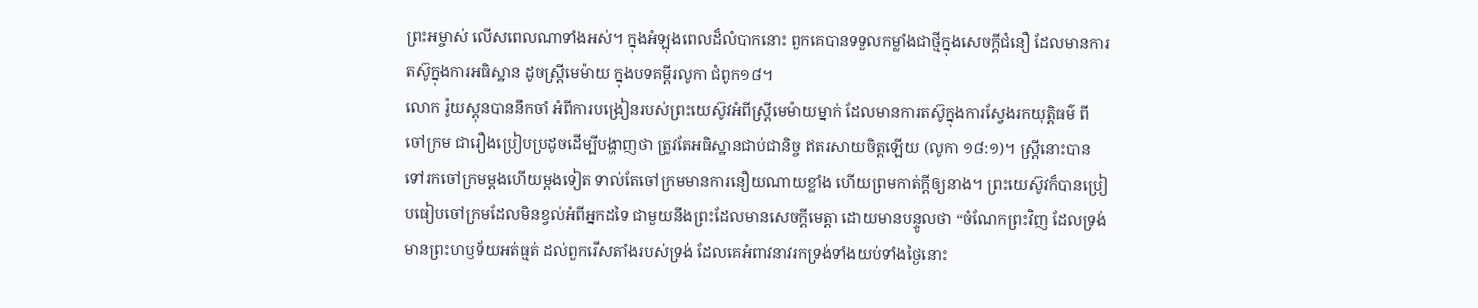ព្រះអម្ចាស់ លើសពេលណាទាំងអស់។ ក្នុងអំឡុងពេលដ៏លំបាកនោះ ពួកគេបានទទួលកម្លាំងជាថ្មីក្នុងសេចក្តីជំនឿ ដែលមានការតស៊ូក្នុងការអធិស្ឋាន ដូចស្រ្តីមេម៉ាយ ក្នុងបទគម្ពីរលូកា ជំពូក១៨។
លោក រ៉ូយស្តុនបាននឹកចាំ អំពីការបង្រៀនរបស់ព្រះយេស៊ូវអំពីស្ត្រីមេម៉ាយម្នាក់ ដែលមានការតស៊ូក្នុងការស្វែងរកយុត្តិធម៌ ពីចៅក្រម ជារឿងប្រៀបប្រដូចដើម្បីបង្ហាញថា ត្រូវតែអធិស្ឋានជាប់ជានិច្ច ឥតរសាយចិត្តឡើយ (លូកា ១៨:១)។ ស្ត្រីនោះបានទៅរកចៅក្រមម្តងហើយម្តងទៀត ទាល់តែចៅក្រមមានការនឿយណាយខ្លាំង ហើយព្រមកាត់ក្តីឲ្យនាង។ ព្រះយេស៊ូវក៏បានប្រៀបធៀបចៅក្រមដែលមិនខ្វល់អំពីអ្នកដទៃ ជាមួយនឹងព្រះដែលមានសេចក្តីមេត្តា ដោយមានបន្ទូលថា “ចំណែកព្រះវិញ ដែលទ្រង់មានព្រះហឫទ័យអត់ធ្មត់ ដល់ពួករើសតាំងរបស់ទ្រង់ ដែលគេអំពាវនាវរកទ្រង់ទាំងយប់ទាំងថ្ងៃនោះ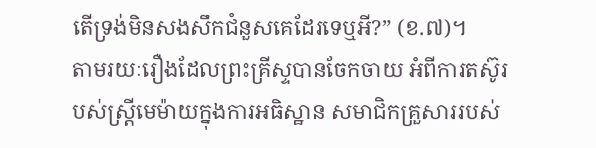តើទ្រង់មិនសងសឹកជំនួសគេដែរទេឬអី?” (ខ.៧)។
តាមរយៈរឿងដែលព្រះគ្រីស្ទបានចែកចាយ អំពីការតស៊ូរបស់ស្រ្តីមេម៉ាយក្នុងការអធិស្ឋាន សមាជិកគ្រួសាររបស់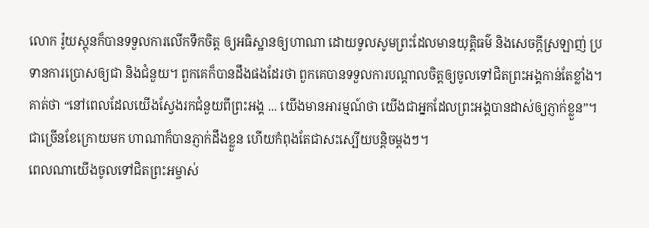លោក រ៉ូយស្តុនក៏បានទទួលការលើកទឹកចិត្ត ឲ្យអធិស្ឋានឲ្យហាណា ដោយទូលសូមព្រះដែលមានយុត្តិធម៌ និងសេចក្តីស្រឡាញ់ ប្រទានការប្រោសឲ្យជា និងជំនួយ។ ពួកគេក៏បានដឹងផងដែរថា ពួកគេបានទទួលការបណ្តាលចិត្តឲ្យចូលទៅជិតព្រះអង្គកាន់តែខ្លាំង។ គាត់ថា “នៅពេលដែលយើងស្វែងរកជំនួយពីព្រះអង្គ ... យើងមានអារម្មណ៍ថា យើងជាអ្នកដែលព្រះអង្គបានដាស់ឲ្យភ្ញាក់ខ្លួន”។ ជាច្រើនខែក្រោយមក ហាណាក៏បានភ្ញាក់ដឹងខ្លួន ហើយកំពុងតែជាសះស្បើយបន្តិចម្តងៗ។
ពេលណាយើងចូលទៅជិតព្រះអម្ចាស់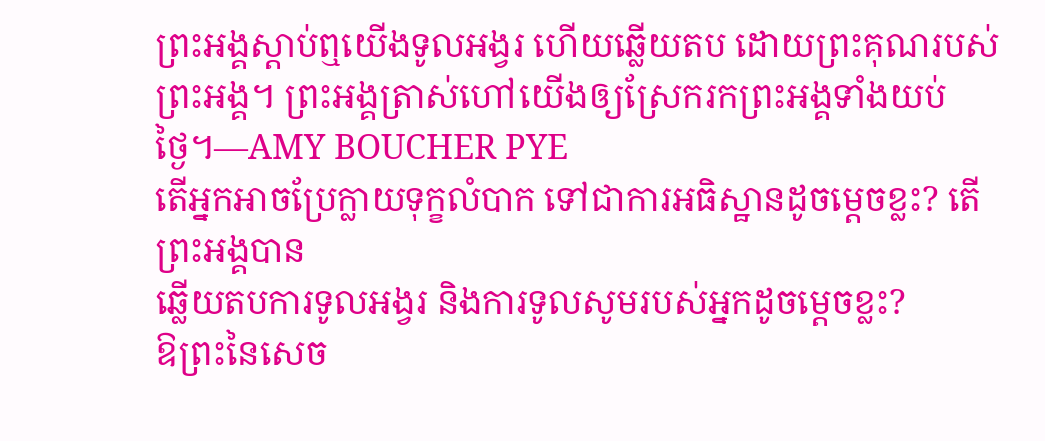ព្រះអង្គស្តាប់ឮយើងទូលអង្វរ ហើយឆ្លើយតប ដោយព្រះគុណរបស់ព្រះអង្គ។ ព្រះអង្គត្រាស់ហៅយើងឲ្យស្រែករកព្រះអង្គទាំងយប់ថ្ងៃ។—AMY BOUCHER PYE
តើអ្នកអាចប្រែក្លាយទុក្ខលំបាក ទៅជាការអធិស្ឋានដូចម្តេចខ្លះ? តើព្រះអង្គបាន
ឆ្លើយតបការទូលអង្វរ និងការទូលសូមរបស់អ្នកដូចម្តេចខ្លះ?
ឱព្រះនៃសេច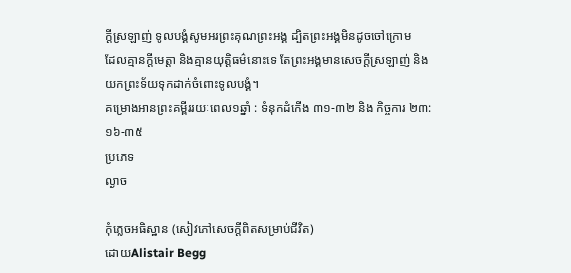ក្តីស្រឡាញ់ ទូលបង្គំសូមអរព្រះគុណព្រះអង្គ ដ្បិតព្រះអង្គមិនដូចចៅក្រោម
ដែលគ្មានក្តីមេត្តា និងគ្មានយុត្តិធម៌នោះទេ តែព្រះអង្គមានសេចក្តីស្រឡាញ់ និងយកព្រះទ័យទុកដាក់ចំពោះទូលបង្គំ។
គម្រោងអានព្រះគម្ពីររយៈពេល១ឆ្នាំ : ទំនុកដំកើង ៣១-៣២ និង កិច្ចការ ២៣:១៦-៣៥
ប្រភេទ
ល្ងាច

កុំភ្លេចអធិស្ឋាន (សៀវភៅសេចក្ដីពិតសម្រាប់ជីវិត)
ដោយAlistair Begg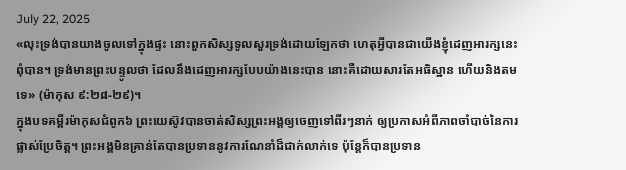July 22, 2025
«លុះទ្រង់បានយាងចូលទៅក្នុងផ្ទះ នោះពួកសិស្សទូលសួរទ្រង់ដោយឡែកថា ហេតុអ្វីបានជាយើងខ្ញុំដេញអារក្សនេះពុំបាន។ ទ្រង់មានព្រះបន្ទូលថា ដែលនឹងដេញអារក្សបែបយ៉ាងនេះបាន នោះគឺដោយសារតែអធិស្ឋាន ហើយនិងតមទេ» (ម៉ាកុស ៩:២៨-២៩)។
ក្នុងបទគម្ពីរម៉ាកុសជំពូក៦ ព្រះយេស៊ូវបានចាត់សិស្សព្រះអង្គឲ្យចេញទៅពីរៗនាក់ ឲ្យប្រកាសអំពីភាពចាំបាច់នៃការផ្លាស់ប្រែចិត្ត។ ព្រះអង្គមិនគ្រាន់តែបានប្រទាននូវការណែនាំដ៏ជាក់លាក់ទេ ប៉ុន្តែក៏បានប្រទាន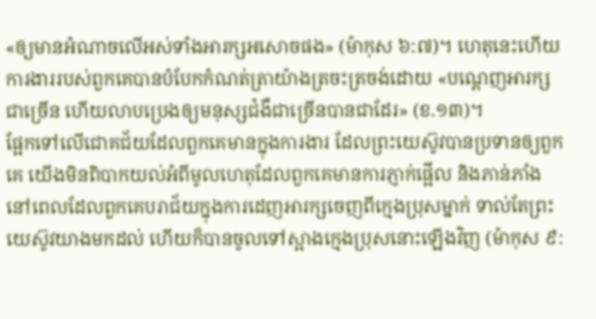«ឲ្យមានអំណាចលើអស់ទាំងអារក្សអសោចផង» (ម៉ាកុស ៦:៧)។ ហេតុនេះហើយ ការងាររបស់ពួកគេបានបំបែកកំណត់ត្រាយ៉ាងត្រចះត្រចង់ដោយ «បណ្ដេញអារក្សជាច្រើន ហើយលាបប្រេងឲ្យមនុស្សជំងឺជាច្រើនបានជាដែរ» (ខ.១៣)។
ផ្អែកទៅលើជោគជ័យដែលពួកគេមានក្នុងការងារ ដែលព្រះយេស៊ូវបានប្រទានឲ្យពួកគេ យើងមិនពិបាកយល់អំពីមូលហេតុដែលពួកគេមានការភ្ញាក់ផ្អើល និងភាន់ភាំង នៅពេលដែលពួកគេបរាជ័យក្នុងការដេញអារក្សចេញពីក្មេងប្រុសម្នាក់ ទាល់តែព្រះយេស៊ូវយាងមកដល់ ហើយក៏បានចូលទៅស្អាងក្មេងប្រុសនោះឡើងវិញ (ម៉ាកុស ៩: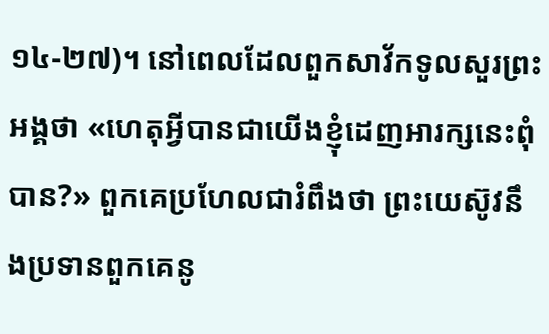១៤-២៧)។ នៅពេលដែលពួកសាវ័កទូលសួរព្រះអង្គថា «ហេតុអ្វីបានជាយើងខ្ញុំដេញអារក្សនេះពុំបាន?» ពួកគេប្រហែលជារំពឹងថា ព្រះយេស៊ូវនឹងប្រទានពួកគេនូ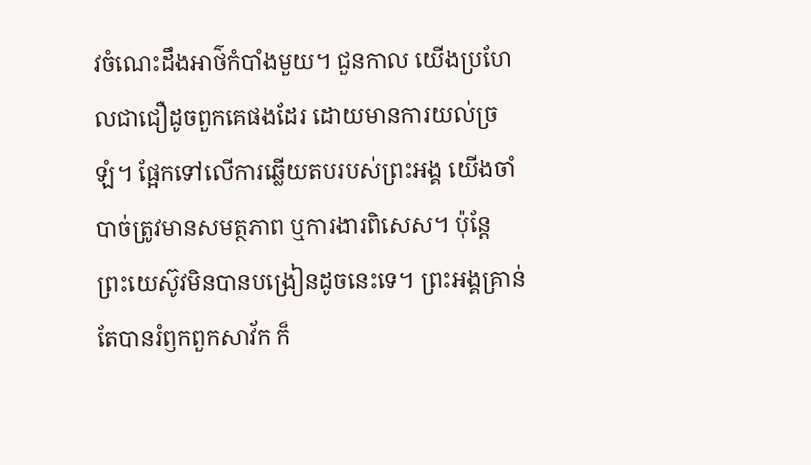វចំណេះដឹងអាថ៌កំបាំងមួយ។ ជួនកាល យើងប្រហែលជាជឿដូចពួកគេផងដែរ ដោយមានការយល់ច្រឡំ។ ផ្អែកទៅលើការឆ្លើយតបរបស់ព្រះអង្គ យើងចាំបាច់ត្រូវមានសមត្ថភាព ឬការងារពិសេស។ ប៉ុន្តែ ព្រះយេស៊ូវមិនបានបង្រៀនដូចនេះទេ។ ព្រះអង្គគ្រាន់តែបានរំឭកពួកសាវ័ក ក៏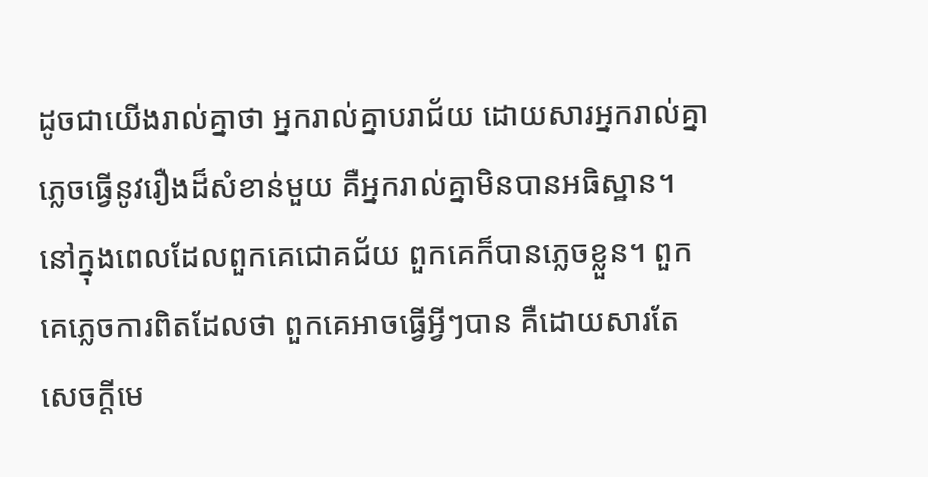ដូចជាយើងរាល់គ្នាថា អ្នករាល់គ្នាបរាជ័យ ដោយសារអ្នករាល់គ្នាភ្លេចធ្វើនូវរឿងដ៏សំខាន់មួយ គឺអ្នករាល់គ្នាមិនបានអធិស្ឋាន។
នៅក្នុងពេលដែលពួកគេជោគជ័យ ពួកគេក៏បានភ្លេចខ្លួន។ ពួកគេភ្លេចការពិតដែលថា ពួកគេអាចធ្វើអ្វីៗបាន គឺដោយសារតែសេចក្តីមេ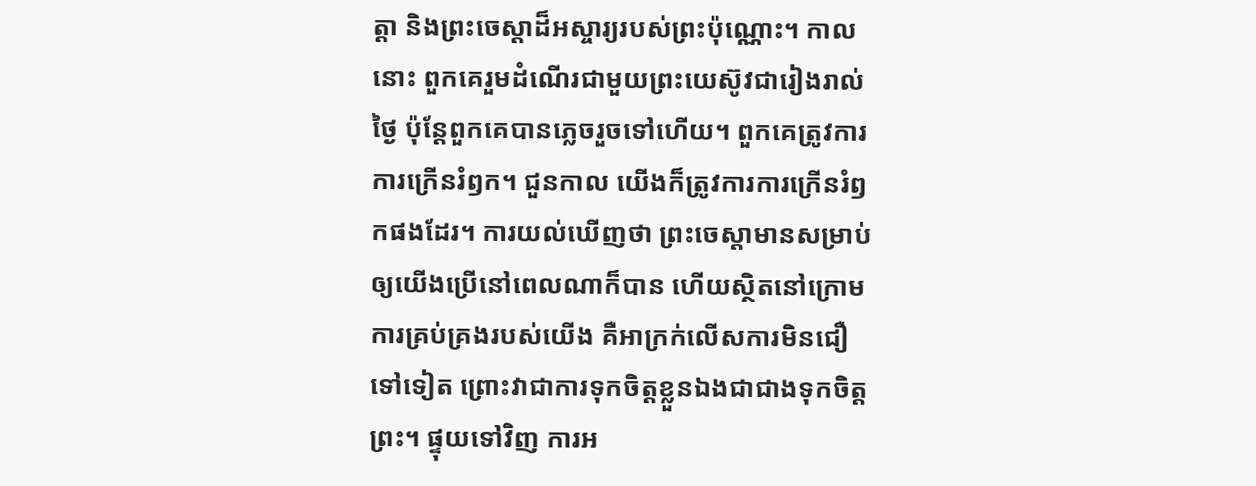ត្តា និងព្រះចេស្ដាដ៏អស្ចារ្យរបស់ព្រះប៉ុណ្ណោះ។ កាលនោះ ពួកគេរួមដំណើរជាមួយព្រះយេស៊ូវជារៀងរាល់ថ្ងៃ ប៉ុន្តែពួកគេបានភ្លេចរួចទៅហើយ។ ពួកគេត្រូវការការក្រើនរំឭក។ ជួនកាល យើងក៏ត្រូវការការក្រើនរំឭកផងដែរ។ ការយល់ឃើញថា ព្រះចេស្ដាមានសម្រាប់ឲ្យយើងប្រើនៅពេលណាក៏បាន ហើយស្ថិតនៅក្រោមការគ្រប់គ្រងរបស់យើង គឺអាក្រក់លើសការមិនជឿទៅទៀត ព្រោះវាជាការទុកចិត្តខ្លួនឯងជាជាងទុកចិត្តព្រះ។ ផ្ទុយទៅវិញ ការអ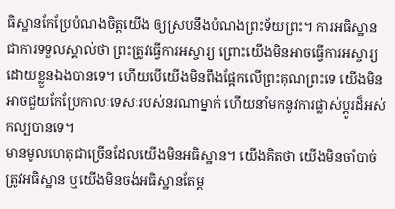ធិស្ឋានកែប្រែបំណងចិត្តយើង ឲ្យស្របនឹងបំណងព្រះទ័យព្រះ។ ការអធិស្ឋានជាការទទួលស្គាល់ថា ព្រះត្រូវធ្វើការអស្ចារ្យ ព្រោះយើងមិនអាចធ្វើការអស្ចារ្យដោយខ្លួនឯងបានទេ។ ហើយបើយើងមិនពឹងផ្អែកលើព្រះគុណព្រះទេ យើងមិនអាចជួយកែប្រែកាលៈទេសៈរបស់នរណាម្នាក់ ហើយនាំមកនូវការផ្លាស់ប្ដូរដ៏អស់កល្បបានទេ។
មានមូលហេតុជាច្រើនដែលយើងមិនអធិស្ឋាន។ យើងគិតថា យើងមិនចាំបាច់ត្រូវអធិស្ឋាន ឬយើងមិនចង់អធិស្ឋានតែម្ត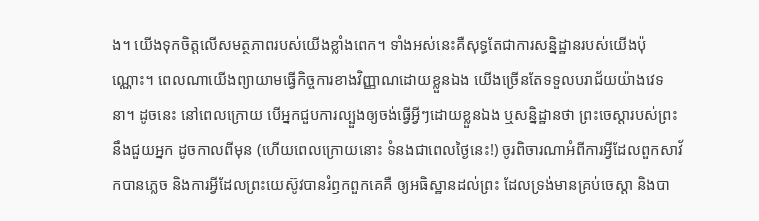ង។ យើងទុកចិត្តលើសមត្ថភាពរបស់យើងខ្លាំងពេក។ ទាំងអស់នេះគឺសុទ្ធតែជាការសន្និដ្ឋានរបស់យើងប៉ុណ្ណោះ។ ពេលណាយើងព្យាយាមធ្វើកិច្ចការខាងវិញ្ញាណដោយខ្លួនឯង យើងច្រើនតែទទួលបរាជ័យយ៉ាងវេទនា។ ដូចនេះ នៅពេលក្រោយ បើអ្នកជួបការល្បួងឲ្យចង់ធ្វើអ្វីៗដោយខ្លួនឯង ឬសន្និដ្ឋានថា ព្រះចេស្ដារបស់ព្រះនឹងជួយអ្នក ដូចកាលពីមុន (ហើយពេលក្រោយនោះ ទំនងជាពេលថ្ងៃនេះ!) ចូរពិចារណាអំពីការអ្វីដែលពួកសាវ័កបានភ្លេច និងការអ្វីដែលព្រះយេស៊ូវបានរំឭកពួកគេគឺ ឲ្យអធិស្ឋានដល់ព្រះ ដែលទ្រង់មានគ្រប់ចេស្ដា និងបា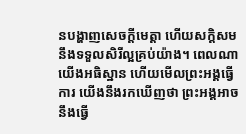នបង្ហាញសេចក្តីមេត្តា ហើយសក្ដិសមនឹងទទួលសិរីល្អគ្រប់យ៉ាង។ ពេលណាយើងអធិស្ឋាន ហើយមើលព្រះអង្គធ្វើការ យើងនឹងរកឃើញថា ព្រះអង្គអាចនឹងធ្វើ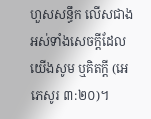ហួសសន្ធឹក លើសជាងអស់ទាំងសេចក្តីដែលយើងសូម ឬគិតក្តី (អេភេសូរ ៣:២០)។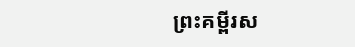ព្រះគម្ពីរស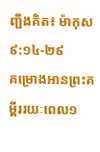ញ្ជឹងគិត៖ ម៉ាកុស ៩:១៤-២៩
គម្រោងអានព្រះគម្ពីររយៈពេល១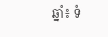ឆ្នាំ៖ ទំ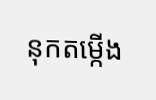នុកតម្កើង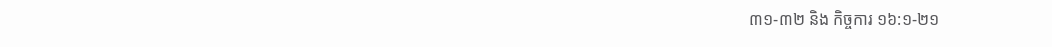៣១-៣២ និង កិច្ចការ ១៦:១-២១